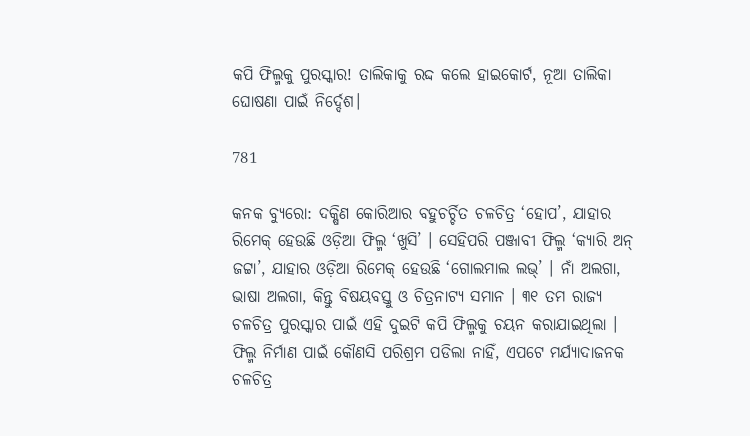କପି ଫିଲ୍ମକୁ ପୁରସ୍କାର! ତାଲିକାକୁ ରଦ୍ଦ କଲେ ହାଇକୋର୍ଟ, ନୂଆ ତାଲିକା ଘୋଷଣା ପାଇଁ ନିର୍ଦ୍ଦେଶ।

781

କନକ ବ୍ୟୁରୋ: ଦକ୍ଷିଣ କୋରିଆର ବହୁଚର୍ଚ୍ଚିତ ଚଳଚିତ୍ର ‘ହୋପ’, ଯାହାର ରିମେକ୍ ହେଉଛି ଓଡ଼ିଆ ଫିଲ୍ମ ‘ଖୁସି’ । ସେହିପରି ପଞ୍ଜାବୀ ଫିଲ୍ମ ‘କ୍ୟାରି ଅନ୍ ଜଟ୍ଟା’, ଯାହାର ଓଡ଼ିଆ ରିମେକ୍ ହେଉଛି ‘ଗୋଲମାଲ ଲଭ୍’ । ନାଁ ଅଲଗା, ଭାଷା ଅଲଗା, କିନ୍ତୁ ବିଷୟବସ୍ତୁ ଓ ଚିତ୍ରନାଟ୍ୟ ସମାନ । ୩୧ ତମ ରାଜ୍ୟ ଚଳଚିତ୍ର ପୁରସ୍କାର ପାଇଁ ଏହି ଦୁଇଟି କପି ଫିଲ୍ମକୁ ଚୟନ କରାଯାଇଥିଲା । ଫିଲ୍ମ ନିର୍ମାଣ ପାଇଁ କୌଣସି ପରିଶ୍ରମ ପଡିଲା ନାହିଁ, ଏପଟେ ମର୍ଯ୍ୟାଦାଜନକ ଚଳଚିତ୍ର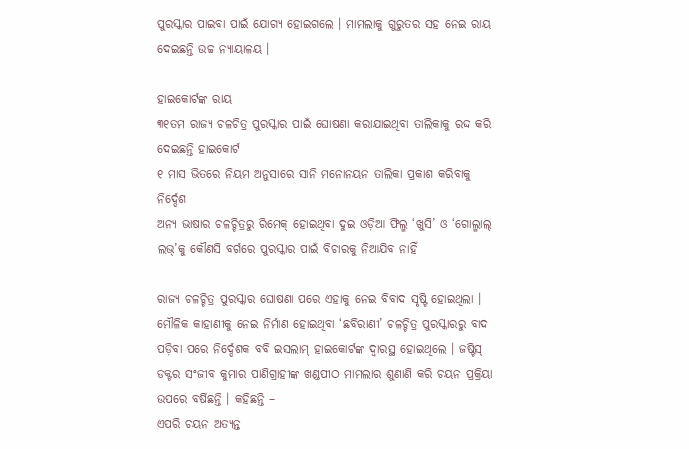ପୁରସ୍କାର ପାଇବା ପାଇଁ ଯୋଗ୍ୟ ହୋଇଗଲେ । ମାମଲାକୁ ଗୁରୁତର ସହ ନେଇ ରାୟ ଦେଇଛନ୍ତି ଉଚ୍ଚ ନ୍ୟାୟାଳୟ ।

ହାଇକୋର୍ଟଙ୍କ ରାୟ
୩୧ତମ ରାଜ୍ୟ ଚଳଚିତ୍ର ପୁରସ୍କାର ପାଇଁ ଘୋଷଣା କରାଯାଇଥିବା ତାଲିକାକୁ ରଦ୍ଦ କରି ଦେଇଛନ୍ତି ହାଇକୋର୍ଟ
୧ ମାସ ଭିତରେ ନିୟମ ଅନୁସାରେ ସାନି ମନୋନୟନ ତାଲିକା ପ୍ରକାଶ କରିବାକୁ ନିର୍ଦ୍ଦେଶ
ଅନ୍ୟ ଭାଷାର ଚଳଚ୍ଚିତ୍ରରୁ ରିମେକ୍ ହୋଇଥିବା ଦୁଇ ଓଡ଼ିଆ ଫିଲ୍ମ ‘ଖୁସି’ ଓ ‘ଗୋଲ୍ମାଲ୍ ଲଭ୍’କୁ କୌଣସି ବର୍ଗରେ ପୁରସ୍କାର ପାଇଁ ବିଚାରକୁ ନିଆଯିବ ନାହିଁ

ରାଜ୍ୟ ଚଳଚ୍ଚିତ୍ର ପୁରସ୍କାର ଘୋଷଣା ପରେ ଏହାକୁ ନେଇ ବିବାଦ ସୃଷ୍ଟି ହୋଇଥିଲା । ମୌଳିକ କାହାଣୀକୁ ନେଇ ନିର୍ମାଣ ହୋଇଥିବା ‘ଛବିରାଣୀ’ ଚଳଚ୍ଚିତ୍ର ପୁରସ୍କାରରୁ ବାଦ ପଡ଼ିବା ପରେ ନିର୍ଦ୍ଦେଶକ ବବି ଇସଲାମ୍ ହାଇକୋର୍ଟଙ୍କ ଦ୍ୱାରସ୍ଥ ହୋଇଥିଲେ । ଜଷ୍ଟିସ୍ ଡକ୍ଟର ସଂଜୀବ କୁମାର ପାଣିଗ୍ରାହୀଙ୍କ ଖଣ୍ଡପୀଠ ମାମଲାର ଶୁଣାଣି କରି ଚୟନ ପ୍ରକ୍ରିୟା ଉପରେ ବର୍ଷିଛନ୍ତି । କହିଛନ୍ତି –
ଏପରି ଚୟନ ଅତ୍ୟନ୍ତ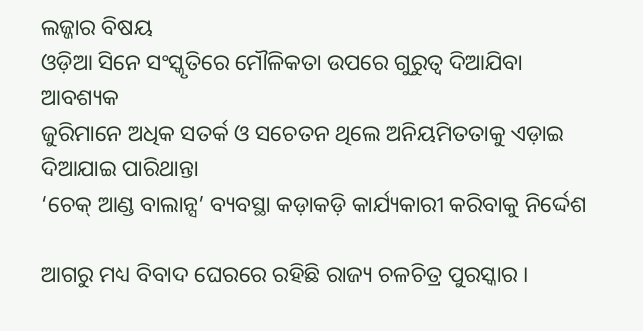ଲଜ୍ଜାର ବିଷୟ
ଓଡ଼ିଆ ସିନେ ସଂସ୍କୃତିରେ ମୌଳିକତା ଉପରେ ଗୁରୁତ୍ୱ ଦିଆଯିବା ଆବଶ୍ୟକ
ଜୁରିମାନେ ଅଧିକ ସତର୍କ ଓ ସଚେତନ ଥିଲେ ଅନିୟମିତତାକୁ ଏଡ଼ାଇ ଦିଆଯାଇ ପାରିଥାନ୍ତା
‘ଚେକ୍ ଆଣ୍ଡ ବାଲାନ୍ସ’ ବ୍ୟବସ୍ଥା କଡ଼ାକଡ଼ି କାର୍ଯ୍ୟକାରୀ କରିବାକୁ ନିର୍ଦ୍ଦେଶ

ଆଗରୁ ମଧ୍ୟ ବିବାଦ ଘେରରେ ରହିଛି ରାଜ୍ୟ ଚଳଚିତ୍ର ପୁରସ୍କାର ।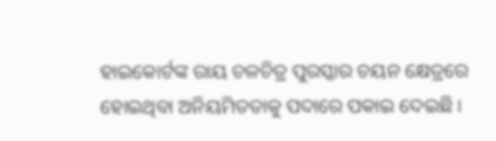ହାଇକୋର୍ଟଙ୍କ ରାୟ ଚଳଚିତ୍ର ପୁରସ୍କାର ଚୟନ କ୍ଷେତ୍ରରେ ହୋଇଥିବା ଅନିୟମିତତାକୁ ପଦାରେ ପକାଇ ଦେଇଛି ।